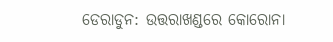ଡେରାଡୁନ: ଉତ୍ତରାଖଣ୍ଡରେ କୋରୋନା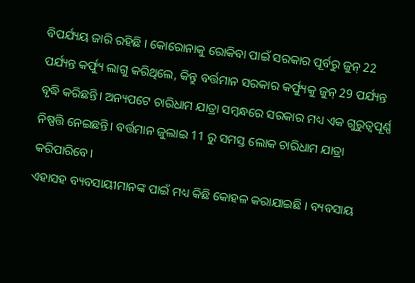ବିପର୍ଯ୍ୟୟ ଜାରି ରହିଛି । କୋରୋନାକୁ ରୋକିବା ପାଇଁ ସରକାର ପୂର୍ବରୁ ଜୁନ୍ 22 ପର୍ଯ୍ୟନ୍ତ କର୍ଫ୍ୟୁ ଲାଗୁ କରିଥିଲେ, କିନ୍ତୁ ବର୍ତ୍ତମାନ ସରକାର କର୍ଫ୍ୟୁକୁ ଜୁନ୍ 29 ପର୍ଯ୍ୟନ୍ତ ବୃଦ୍ଧି କରିଛନ୍ତି। ଅନ୍ୟପଟେ ଚାରିଧାମ ଯାତ୍ରା ସମ୍ବନ୍ଧରେ ସରକାର ମଧ୍ୟ ଏକ ଗୁରୁତ୍ବପୂର୍ଣ୍ଣ ନିଷ୍ପତ୍ତି ନେଇଛନ୍ତି। ବର୍ତ୍ତମାନ ଜୁଲାଇ 11 ରୁ ସମସ୍ତ ଲୋକ ଚାରିଧାମ ଯାତ୍ରା କରିପାରିବେ।
ଏହାସହ ବ୍ୟବସାୟୀମାନଙ୍କ ପାଇଁ ମଧ୍ୟ କିଛି କୋହଳ କରାଯାଇଛି । ବ୍ୟବସାୟ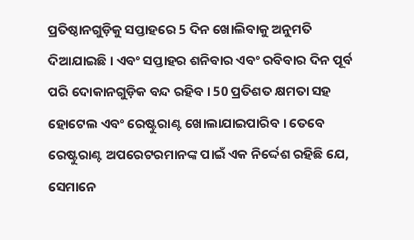ପ୍ରତିଷ୍ଠାନଗୁଡ଼ିକୁ ସପ୍ତାହରେ 5 ଦିନ ଖୋଲିବାକୁ ଅନୁମତି ଦିଆଯାଇଛି। ଏବଂ ସପ୍ତାହର ଶନିବାର ଏବଂ ରବିବାର ଦିନ ପୂର୍ବ ପରି ଦୋକାନଗୁଡ଼ିକ ବନ୍ଦ ରହିବ । 50 ପ୍ରତିଶତ କ୍ଷମତା ସହ ହୋଟେଲ ଏବଂ ରେଷ୍ଟୁରାଣ୍ଟ ଖୋଲାଯାଇପାରିବ । ତେବେ ରେଷ୍ଟୁରାଣ୍ଟ ଅପରେଟରମାନଙ୍କ ପାଇଁ ଏକ ନିର୍ଦ୍ଦେଶ ରହିଛି ଯେ, ସେମାନେ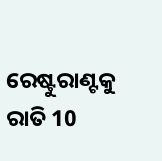ରେଷ୍ଟୁରାଣ୍ଟକୁ ରାତି 10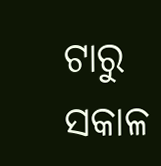ଟାରୁ ସକାଳ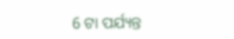6 ଟା ପର୍ଯ୍ୟନ୍ତ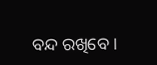ବନ୍ଦ ରଖିବେ ।